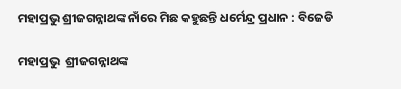ମହାପ୍ରଭୁ ଶ୍ରୀଜଗନ୍ନାଥଙ୍କ ନାଁରେ ମିଛ କହୁଛନ୍ତି ଧର୍ମେନ୍ଦ୍ର ପ୍ରଧାନ : ବିଜେଡି

ମହାପ୍ରଭୁ  ଶ୍ରୀଜଗନ୍ନାଥଙ୍କ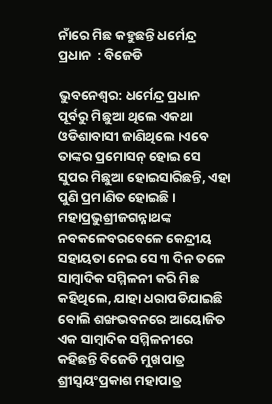ନାଁରେ ମିଛ କହୁଛନ୍ତି ଧର୍ମେନ୍ଦ୍ର ପ୍ରଧାନ  : ବିଜେଡି

ଭୁବନେଶ୍ୱର: ଧର୍ମେନ୍ଦ୍ର ପ୍ରଧାନ ପୂର୍ବରୁ ମିଛୁଆ ଥିଲେ ଏକଥା ଓଡିଶାବାସୀ ଜାଣିଥିଲେ ।ଏବେ ତାଙ୍କର ପ୍ରମୋସନ୍‌ ହୋଇ ସେ ସୁପର ମିଛୁଆ ହୋଇସାରିଛନ୍ତି, ଏହା ପୁଣି ପ୍ରମାଣିତ ହୋଇଛି ।  ମହାପ୍ରଭୁଶ୍ରୀଜଗନ୍ନାଥଙ୍କ ନବକଳେବରବେଳେ କେନ୍ଦ୍ରୀୟ ସହାୟତା ନେଇ ସେ ୩ ଦିନ ତଳେ ସାମ୍ବାଦିକ ସମ୍ମିଳନୀ କରି ମିଛ କହିଥିଲେ, ଯାହା ଧରାପଡିଯାଇଛି ବୋଲି ଶଙ୍ଖଭବନରେ ଆୟୋଜିତ ଏକ ସାମ୍ବାଦିକ ସମ୍ମିଳନୀରେ କହିଛନ୍ତି ବିଜେଡି ମୁଖପାତ୍ର ଶ୍ରୀସ୍ୱୟଂପ୍ରକାଶ ମହାପାତ୍ର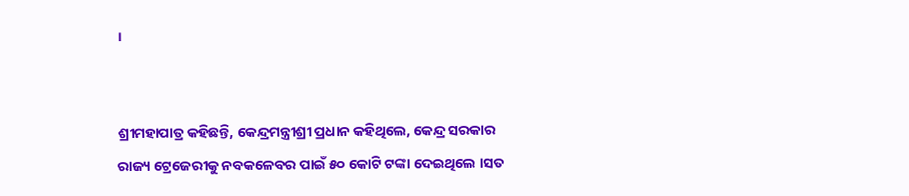।


ଶ୍ରୀମହାପାତ୍ର କହିଛନ୍ତି, କେନ୍ଦ୍ରମନ୍ତ୍ରୀଶ୍ରୀ ପ୍ରଧାନ କହିଥିଲେ, କେନ୍ଦ୍ର ସରକାର ରାଜ୍ୟ ଟ୍ରେଜେରୀକୁ ନବକଳେବର ପାଇଁ ୫୦ କୋଟି ଟଙ୍କା ଦେଇଥିଲେ ।ସତ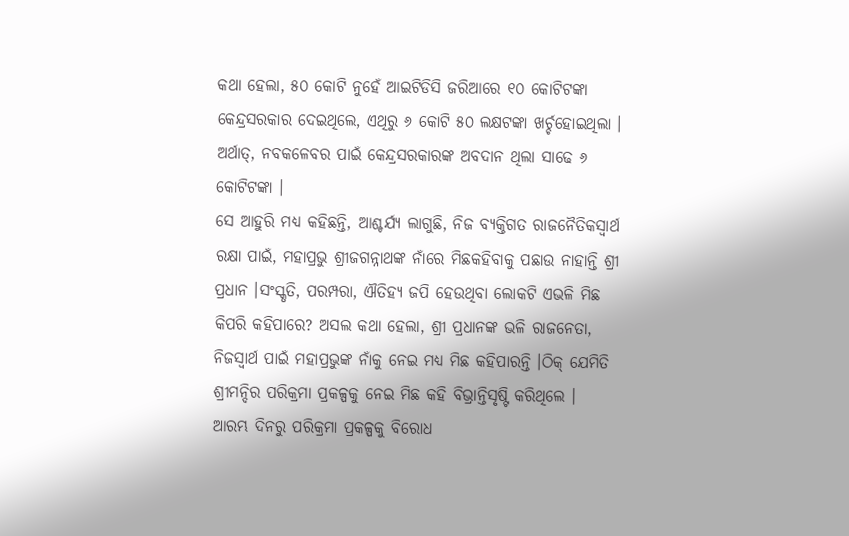କଥା ହେଲା, ୫୦ କୋଟି ନୁହେଁ ଆଇଟିଡିସି ଜରିଆରେ ୧୦ କୋଟିଟଙ୍କା କେନ୍ଦ୍ରସରକାର ଦେଇଥିଲେ, ଏଥିରୁ ୬ କୋଟି ୫୦ ଲକ୍ଷଟଙ୍କା ଖର୍ଚ୍ଚହୋଇଥିଲା । ଅର୍ଥାତ୍‌, ନବକଳେବର ପାଇଁ କେନ୍ଦ୍ରସରକାରଙ୍କ ଅବଦାନ ଥିଲା ସାଢେ ୬ କୋଟିଟଙ୍କା ।
ସେ ଆହୁରି ମଧ୍ୟ କହିଛନ୍ତି, ଆଶ୍ଚର୍ଯ୍ୟ ଲାଗୁଛି, ନିଜ ବ୍ୟକ୍ତିଗତ ରାଜନୈତିକସ୍ୱାର୍ଥ ରକ୍ଷା ପାଇଁ, ମହାପ୍ରଭୁ ଶ୍ରୀଜଗନ୍ନାଥଙ୍କ ନାଁରେ ମିଛକହିବାକୁ ପଛାଉ ନାହାନ୍ତି ଶ୍ରୀ ପ୍ରଧାନ ।ସଂସ୍କୃତି, ପରମ୍ପରା, ଐତିହ୍ୟ ଜପି ହେଉଥିବା ଲୋକଟି ଏଭଳି ମିଛ କିପରି କହିପାରେ? ଅସଲ କଥା ହେଲା, ଶ୍ରୀ ପ୍ରଧାନଙ୍କ ଭଳି ରାଜନେତା, ନିଜସ୍ୱାର୍ଥ ପାଇଁ ମହାପ୍ରଭୁଙ୍କ ନାଁକୁ ନେଇ ମଧ୍ୟ ମିଛ କହିପାରନ୍ତି ।ଠିକ୍‌ ଯେମିତି ଶ୍ରୀମନ୍ଦିର ପରିକ୍ରମା ପ୍ରକଳ୍ପକୁ ନେଇ ମିଛ କହି ବିଭ୍ରାନ୍ତିସୃଷ୍ଟି କରିଥିଲେ ।
ଆରମ୍ଭ ଦିନରୁ ପରିକ୍ରମା ପ୍ରକଳ୍ପକୁ ବିରୋଧ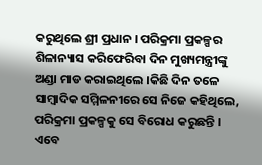କରୁଥିଲେ ଶ୍ରୀ ପ୍ରଧାନ । ପରିକ୍ରମା ପ୍ରକଳ୍ପର ଶିଳାନ୍ୟାସ କରିଫେରିବା ଦିନ ମୁଖ୍ୟମନ୍ତ୍ରୀଙ୍କୁ ଅଣ୍ଡା ମାଡ କରାଇଥିଲେ ।କିଛି ଦିନ ତଳେ ସାମ୍ବାଦିକ ସମ୍ମିଳନୀରେ ସେ ନିଜେ କହିଥିଲେ, ପରିକ୍ରମା ପ୍ରକଳ୍ପକୁ ସେ ବିରୋଧ କରୁଛନ୍ତି ।
ଏବେ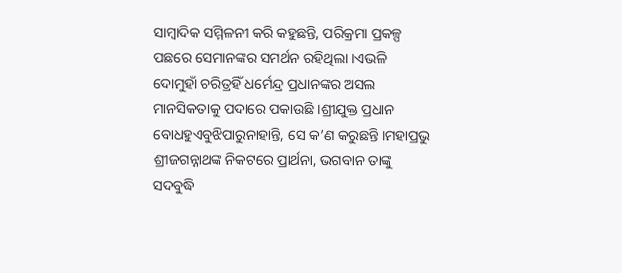ସାମ୍ବାଦିକ ସମ୍ମିଳନୀ କରି କହୁଛନ୍ତି, ପରିକ୍ରମା ପ୍ରକଳ୍ପ ପଛରେ ସେମାନଙ୍କର ସମର୍ଥନ ରହିଥିଲା ।ଏଭଳି ଦୋମୁହାଁ ଚରିତ୍ରହିଁ ଧର୍ମେନ୍ଦ୍ର ପ୍ରଧାନଙ୍କର ଅସଲ ମାନସିକତାକୁ ପଦାରେ ପକାଉଛି ।ଶ୍ରୀଯୁକ୍ତ ପ୍ରଧାନ ବୋଧହୁଏବୁଝିପାରୁନାହାନ୍ତି, ସେ କ’ଣ କରୁଛନ୍ତି ।ମହାପ୍ରଭୁ ଶ୍ରୀଜଗନ୍ନାଥଙ୍କ ନିକଟରେ ପ୍ରାର୍ଥନା, ଭଗବାନ ତାଙ୍କୁ ସଦବୁଦ୍ଧି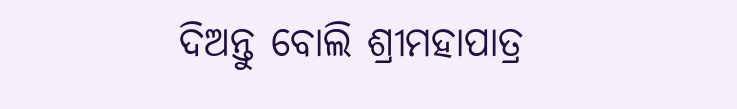ଦିଅନ୍ତୁ ବୋଲି ଶ୍ରୀମହାପାତ୍ର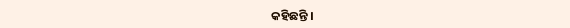କହିଛନ୍ତି ।